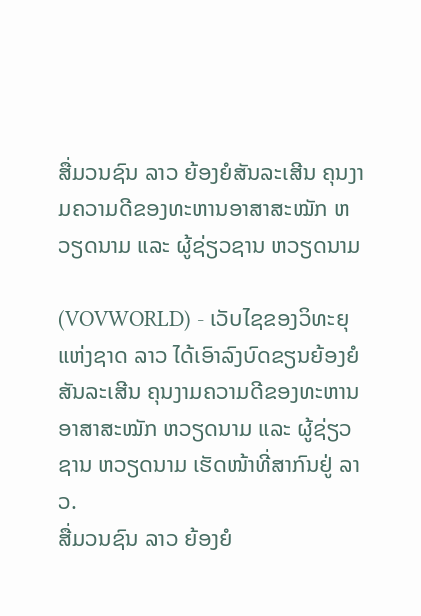ສື່ມວນຊົນ ລາວ ຍ້ອງຍໍສັນລະເສີນ ຄຸນງາມຄວາມດີຂອງທະຫານອາສາສະໝັກ ຫວຽດນາມ ແລະ ຜູ້ຊ່ຽວຊານ ຫວຽດນາມ

(VOVWORLD) - ເວັບໄຊຂອງວິທະຍຸແຫ່ງຊາດ ລາວ ໄດ້ເອົາລົງບົດຂຽນຍ້ອງຍໍສັນລະເສີນ ຄຸນງາມຄວາມດີຂອງທະຫານອາສາສະໝັກ ຫວຽດນາມ ແລະ ຜູ້ຊ່ຽວຊານ ຫວຽດນາມ ເຮັດໜ້າທີ່ສາກົນຢູ່ ລາວ.
ສື່ມວນຊົນ ລາວ ຍ້ອງຍໍ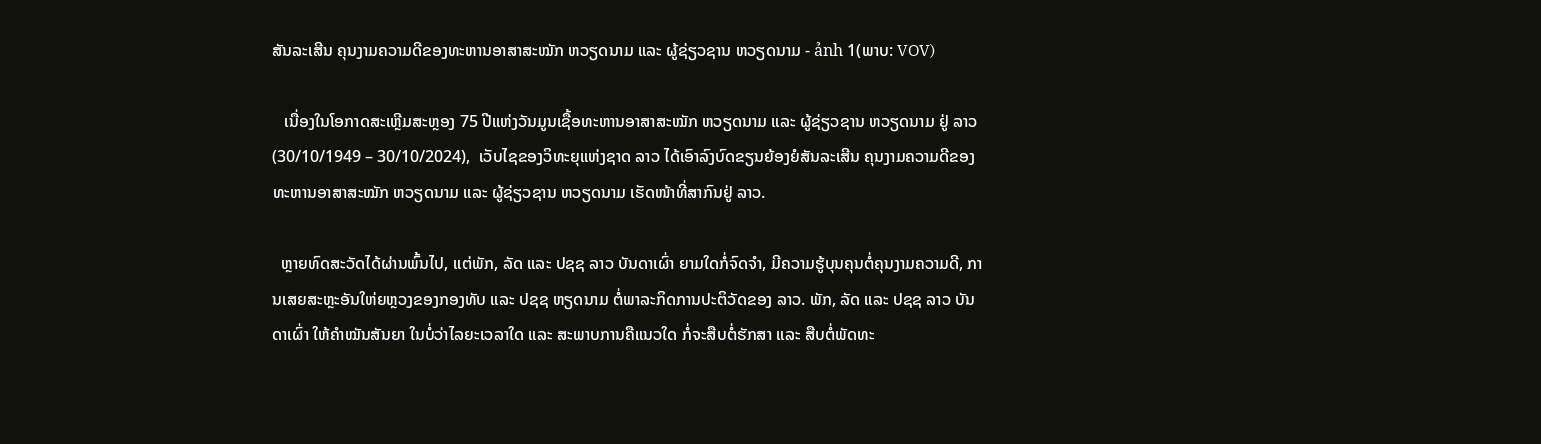ສັນລະເສີນ ຄຸນງາມຄວາມດີຂອງທະຫານອາສາສະໝັກ ຫວຽດນາມ ແລະ ຜູ້ຊ່ຽວຊານ ຫວຽດນາມ - ảnh 1(ພາບ: VOV)

   ເນື່ອງໃນໂອກາດສະເຫຼີມສະຫຼອງ 75 ປີແຫ່ງວັນມູນເຊື້ອທະຫານອາສາສະໝັກ ຫວຽດນາມ ແລະ ຜູ້ຊ່ຽວຊານ ຫວຽດນາມ ຢູ່ ລາວ (30/10/1949 – 30/10/2024),  ເວັບໄຊຂອງວິທະຍຸແຫ່ງຊາດ ລາວ ໄດ້ເອົາລົງບົດຂຽນຍ້ອງຍໍສັນລະເສີນ ຄຸນງາມຄວາມດີຂອງທະຫານອາສາສະໝັກ ຫວຽດນາມ ແລະ ຜູ້ຊ່ຽວຊານ ຫວຽດນາມ ເຮັດໜ້າທີ່ສາກົນຢູ່ ລາວ.

  ຫຼາຍທົດສະວັດໄດ້ຜ່ານພົ້ນໄປ, ແຕ່ພັກ, ລັດ ແລະ ປຊຊ ລາວ ບັນດາເຜົ່າ ຍາມໃດກໍ່ຈົດຈຳ, ມີຄວາມຮູ້ບຸນຄຸນຕໍ່ຄຸນງາມຄວາມດີ, ການເສຍສະຫຼະອັນໃຫ່ຍຫຼວງຂອງກອງທັບ ແລະ ປຊຊ ຫຽດນາມ ຕໍ່ພາລະກິດການປະຕິວັດຂອງ ລາວ. ພັກ, ລັດ ແລະ ປຊຊ ລາວ ບັນດາເຜົ່າ ໃຫ້ຄຳໝັນສັນຍາ ໃນບໍ່ວ່າໄລຍະເວລາໃດ ແລະ ສະພາບການຄືແນວໃດ ກໍ່ຈະສືບຕໍ່ຮັກສາ ແລະ ສືບຕໍ່ພັດທະ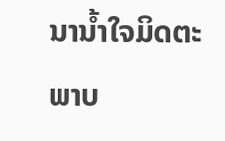ນານ້ຳໃຈມິດຕະພາບ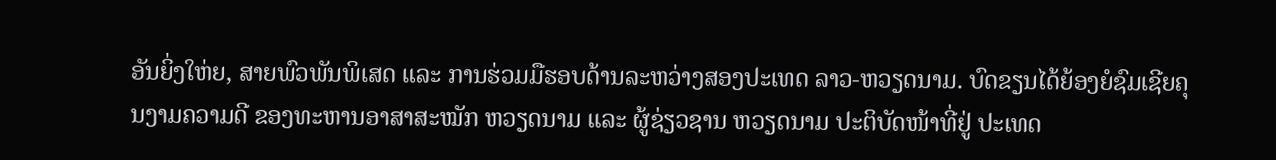ອັນຍິ່ງໃຫ່ຍ, ສາຍພົວພັນພິເສດ ແລະ ການຮ່ວມມືຮອບດ້ານລະຫວ່າງສອງປະເທດ ລາວ-ຫວຽດນາມ. ບົດຂຽນໄດ້ຍ້ອງຍໍຊົມເຊີຍຄຸນງາມຄວາມດີ ຂອງທະຫານອາສາສະໝັກ ຫວຽດນາມ ແລະ ຜູ້ຊ່ຽວຊານ ຫວຽດນາມ ປະຕິບັດໜ້າທີ່ຢູ່ ປະເທດ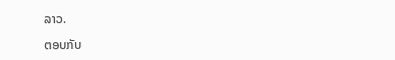ລາວ.

ຕອບກັບ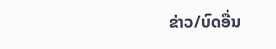ຂ່າວ/ບົດອື່ນ